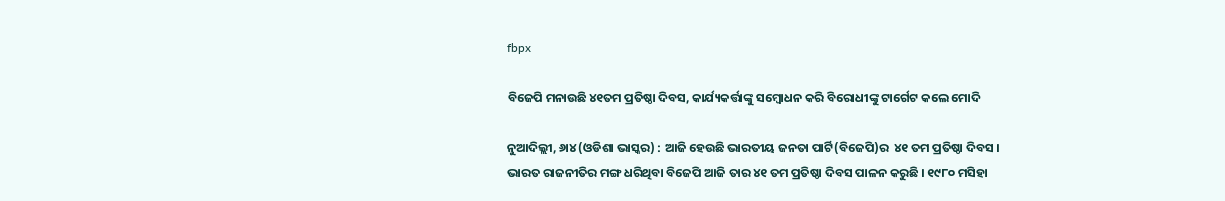fbpx

ବିଜେପି ମନାଉଛି ୪୧ତମ ପ୍ରତିଷ୍ଠା ଦିବସ, କାର୍ଯ୍ୟକର୍ତ୍ତାଙ୍କୁ ସମ୍ବୋଧନ କରି ବିରୋଧୀଙ୍କୁ ଟାର୍ଗେଟ କଲେ ମୋଦି

ନୁଆଦିଲ୍ଲୀ, ୬ା୪ (ଓଡିଶା ଭାସ୍କର) : ଆଜି ହେଉଛି ଭାରତୀୟ ଜନତା ପାର୍ଟି(ବିଜେପି)ର  ୪୧ ତମ ପ୍ରତିଷ୍ଠା ଦିବସ । ଭାରତ ରାଜନୀତିର ମଙ୍ଗ ଧରିଥିବା ବିଜେପି ଆଜି ତାର ୪୧ ତମ ପ୍ରତିଷ୍ଠା ଦିବସ ପାଳନ କରୁଛି । ୧୯୮୦ ମସିହା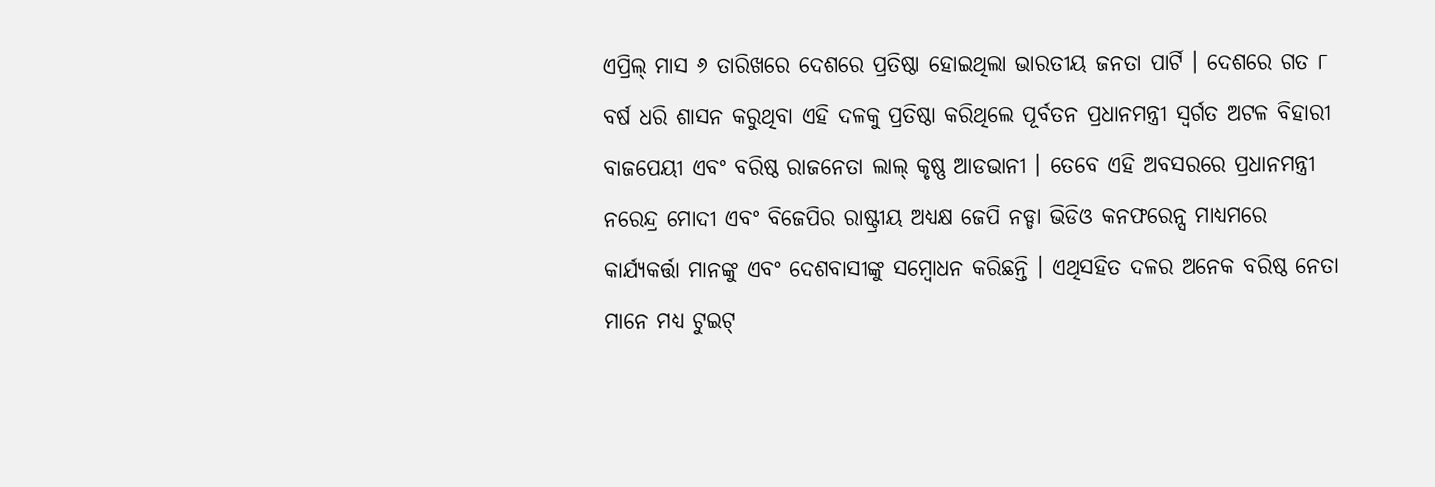ଏପ୍ରିଲ୍ ମାସ ୬ ତାରିଖରେ ଦେଶରେ ପ୍ରତିଷ୍ଠା ହୋଇଥିଲା ଭାରତୀୟ ଜନତା ପାର୍ଟି । ଦେଶରେ ଗତ ୮ ବର୍ଷ ଧରି ଶାସନ କରୁଥିବା ଏହି ଦଳକୁ ପ୍ରତିଷ୍ଠା କରିଥିଲେ ପୂର୍ବତନ ପ୍ରଧାନମନ୍ତ୍ରୀ ସ୍ୱର୍ଗତ ଅଟଳ ବିହାରୀ ବାଜପେୟୀ ଏବଂ ବରିଷ୍ଠ ରାଜନେତା ଲାଲ୍ କୃଷ୍ଣ ଆଡଭାନୀ । ତେବେ ଏହି ଅବସରରେ ପ୍ରଧାନମନ୍ତ୍ରୀ ନରେନ୍ଦ୍ର ମୋଦୀ ଏବଂ ବିଜେପିର ରାଷ୍ଟ୍ରୀୟ ଅଧ୍ୟକ୍ଷ ଜେପି ନଡ୍ଡା ଭିଡିଓ କନଫରେନ୍ସ ମାଧ୍ୟମରେ କାର୍ଯ୍ୟକର୍ତ୍ତା ମାନଙ୍କୁ ଏବଂ ଦେଶବାସୀଙ୍କୁ ସମ୍ବୋଧନ କରିଛନ୍ତି । ଏଥିସହିତ ଦଳର ଅନେକ ବରିଷ୍ଠ ନେତା ମାନେ ମଧ୍ୟ ଟୁଇଟ୍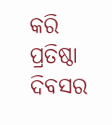କରି ପ୍ରତିଷ୍ଠା ଦିବସର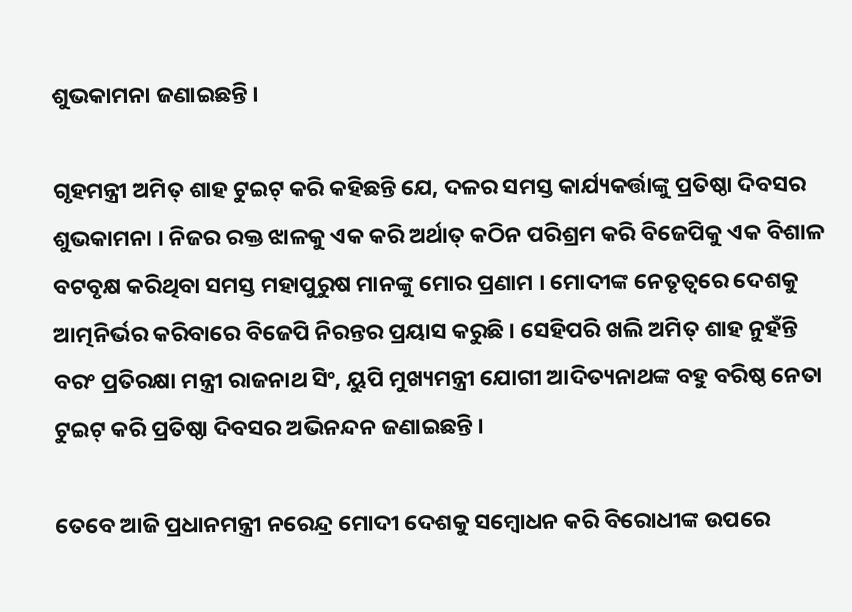ଶୁଭକାମନା ଜଣାଇଛନ୍ତି ।

ଗୃହମନ୍ତ୍ରୀ ଅମିତ୍ ଶାହ ଟୁଇଟ୍ କରି କହିଛନ୍ତି ଯେ, ଦଳର ସମସ୍ତ କାର୍ଯ୍ୟକର୍ତ୍ତାଙ୍କୁ ପ୍ରତିଷ୍ଠା ଦିବସର ଶୁଭକାମନା । ନିଜର ରକ୍ତ ଝାଳକୁ ଏକ କରି ଅର୍ଥାତ୍ କଠିନ ପରିଶ୍ରମ କରି ବିଜେପିକୁ ଏକ ବିଶାଳ ବଟବୃକ୍ଷ କରିଥିବା ସମସ୍ତ ମହାପୁରୁଷ ମାନଙ୍କୁ ମୋର ପ୍ରଣାମ । ମୋଦୀଙ୍କ ନେତୃତ୍ୱରେ ଦେଶକୁ ଆତ୍ମନିର୍ଭର କରିବାରେ ବିଜେପି ନିରନ୍ତର ପ୍ରୟାସ କରୁଛି । ସେହିପରି ଖଲି ଅମିତ୍ ଶାହ ନୁହଁନ୍ତି ବରଂ ପ୍ରତିରକ୍ଷା ମନ୍ତ୍ରୀ ରାଜନାଥ ସିଂ, ୟୁପି ମୁଖ୍ୟମନ୍ତ୍ରୀ ଯୋଗୀ ଆଦିତ୍ୟନାଥଙ୍କ ବହୁ ବରିଷ୍ଠ ନେତା ଟୁଇଟ୍ କରି ପ୍ରତିଷ୍ଠା ଦିବସର ଅଭିନନ୍ଦନ ଜଣାଇଛନ୍ତି ।

ତେବେ ଆଜି ପ୍ରଧାନମନ୍ତ୍ରୀ ନରେନ୍ଦ୍ର ମୋଦୀ ଦେଶକୁ ସମ୍ବୋଧନ କରି ବିରୋଧୀଙ୍କ ଉପରେ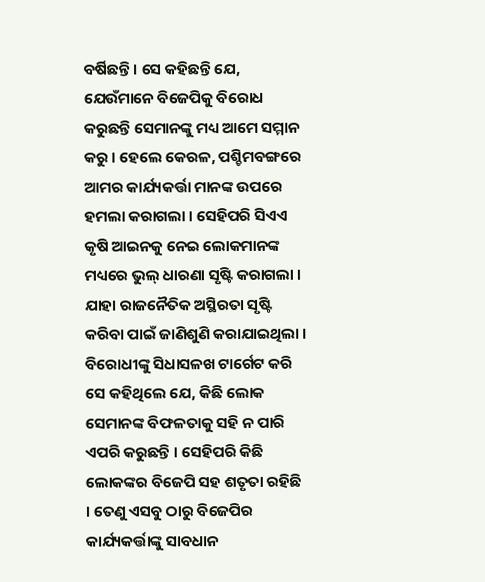ବର୍ଷିଛନ୍ତି । ସେ କହିଛନ୍ତି ଯେ, ଯେଉଁମାନେ ବିଜେପିକୁ ବିରୋଧ କରୁଛନ୍ତି ସେମାନଙ୍କୁ ମଧ୍ୟ ଆମେ ସମ୍ମାନ କରୁ । ହେଲେ କେରଳ, ପଶ୍ଚିମବଙ୍ଗରେ ଆମର କାର୍ଯ୍ୟକର୍ତ୍ତା ମାନଙ୍କ ଉପରେ ହମଲା କରାଗଲା । ସେହିପରି ସିଏଏ କୃଷି ଆଇନକୁ ନେଇ ଲୋକମାନଙ୍କ ମଧ୍ୟରେ ଭୁଲ୍ ଧାରଣା ସୃଷ୍ଟି କରାଗଲା । ଯାହା ରାଜନୈତିକ ଅସ୍ଥିରତା ସୃଷ୍ଟି କରିବା ପାଇଁ ଜାଣିଶୁଣି କରାଯାଇଥିଲା । ବିରୋଧୀଙ୍କୁ ସିଧାସଳଖ ଟାର୍ଗେଟ କରି ସେ କହିଥିଲେ ଯେ, କିଛି ଲୋକ ସେମାନଙ୍କ ବିଫଳତାକୁ ସହି ନ ପାରି ଏପରି କରୁଛନ୍ତି । ସେହିପରି କିଛି ଲୋକଙ୍କର ବିଜେପି ସହ ଶତୃତା ରହିଛି । ତେଣୁ ଏସବୁ ଠାରୁ ବିଜେପିର କାର୍ଯ୍ୟକର୍ତ୍ତାଙ୍କୁ ସାବଧାନ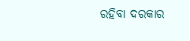ରହିବା ଦରକାର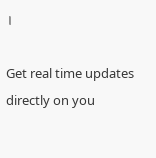।

Get real time updates directly on you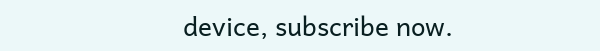device, subscribe now.